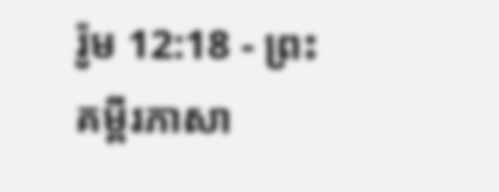រ៉ូម 12:18 - ព្រះគម្ពីរភាសា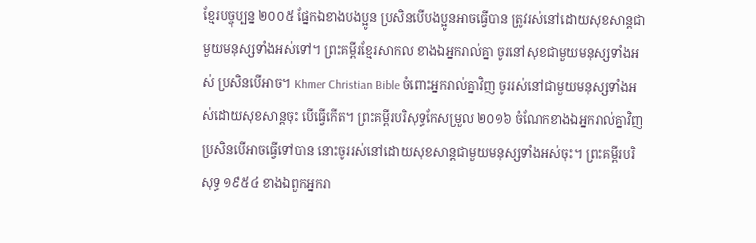ខ្មែរបច្ចុប្បន្ន ២០០៥ ផ្នែកឯខាងបងប្អូន ប្រសិនបើបងប្អូនអាចធ្វើបាន ត្រូវរស់នៅដោយសុខសាន្តជាមួយមនុស្សទាំងអស់ទៅ។ ព្រះគម្ពីរខ្មែរសាកល ខាងឯអ្នករាល់គ្នា ចូរនៅសុខជាមួយមនុស្សទាំងអស់ ប្រសិនបើអាច។ Khmer Christian Bible ចំពោះអ្នករាល់គ្នាវិញ ចូររស់នៅជាមួយមនុស្សទាំងអស់ដោយសុខសាន្ដចុះ បើធ្វើកើត។ ព្រះគម្ពីរបរិសុទ្ធកែសម្រួល ២០១៦ ចំណែកខាងឯអ្នករាល់គ្នាវិញ ប្រសិនបើអាចធ្វើទៅបាន នោះចូររស់នៅដោយសុខសាន្តជាមួយមនុស្សទាំងអស់ចុះ។ ព្រះគម្ពីរបរិសុទ្ធ ១៩៥៤ ខាងឯពួកអ្នករា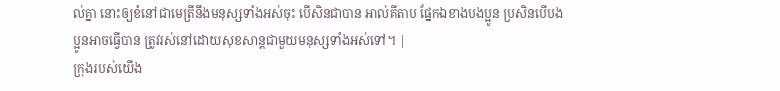ល់គ្នា នោះឲ្យខំនៅជាមេត្រីនឹងមនុស្សទាំងអស់ចុះ បើសិនជាបាន អាល់គីតាប ផ្នែកឯខាងបងប្អូន ប្រសិនបើបងប្អូនអាចធ្វើបាន ត្រូវរស់នៅដោយសុខសាន្ដជាមួយមនុស្សទាំងអស់ទៅ។ |
ក្រុងរបស់យើង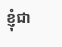ខ្ញុំជា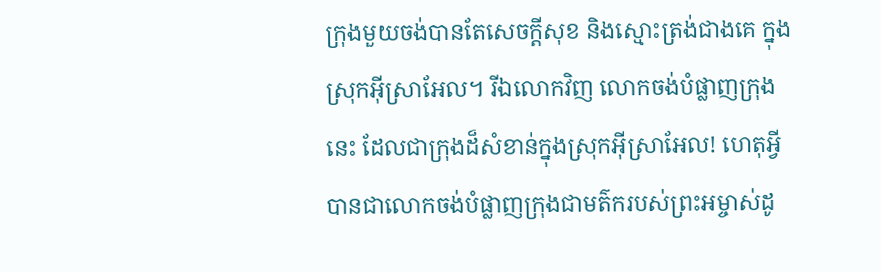ក្រុងមួយចង់បានតែសេចក្ដីសុខ និងស្មោះត្រង់ជាងគេ ក្នុងស្រុកអ៊ីស្រាអែល។ រីឯលោកវិញ លោកចង់បំផ្លាញក្រុងនេះ ដែលជាក្រុងដ៏សំខាន់ក្នុងស្រុកអ៊ីស្រាអែល! ហេតុអ្វីបានជាលោកចង់បំផ្លាញក្រុងជាមត៌ករបស់ព្រះអម្ចាស់ដូ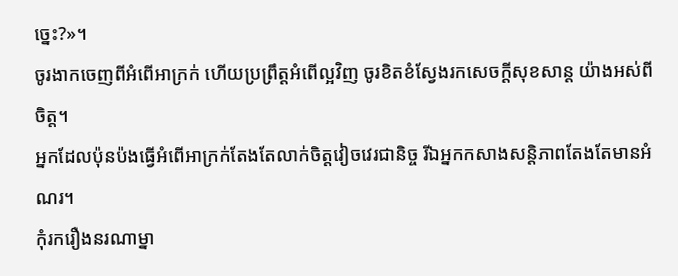ច្នេះ?»។
ចូរងាកចេញពីអំពើអាក្រក់ ហើយប្រព្រឹត្តអំពើល្អវិញ ចូរខិតខំស្វែងរកសេចក្ដីសុខសាន្ត យ៉ាងអស់ពីចិត្ត។
អ្នកដែលប៉ុនប៉ងធ្វើអំពើអាក្រក់តែងតែលាក់ចិត្តវៀចវេរជានិច្ច រីឯអ្នកកសាងសន្តិភាពតែងតែមានអំណរ។
កុំរករឿងនរណាម្នា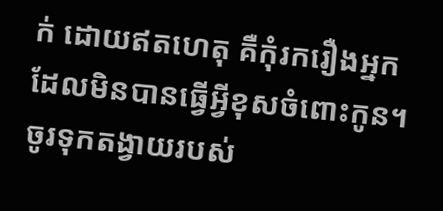ក់ ដោយឥតហេតុ គឺកុំរករឿងអ្នកដែលមិនបានធ្វើអ្វីខុសចំពោះកូន។
ចូរទុកតង្វាយរបស់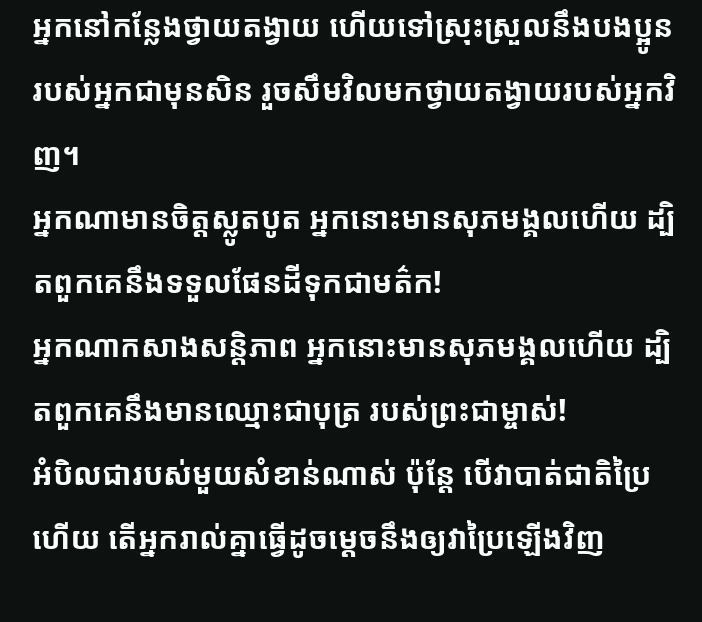អ្នកនៅកន្លែងថ្វាយតង្វាយ ហើយទៅស្រុះស្រួលនឹងបងប្អូនរបស់អ្នកជាមុនសិន រួចសឹមវិលមកថ្វាយតង្វាយរបស់អ្នកវិញ។
អ្នកណាមានចិត្តស្លូតបូត អ្នកនោះមានសុភមង្គលហើយ ដ្បិតពួកគេនឹងទទួលផែនដីទុកជាមត៌ក!
អ្នកណាកសាងសន្តិភាព អ្នកនោះមានសុភមង្គលហើយ ដ្បិតពួកគេនឹងមានឈ្មោះជាបុត្រ របស់ព្រះជាម្ចាស់!
អំបិលជារបស់មួយសំខាន់ណាស់ ប៉ុន្តែ បើវាបាត់ជាតិប្រៃហើយ តើអ្នករាល់គ្នាធ្វើដូចម្ដេចនឹងឲ្យវាប្រៃឡើងវិញ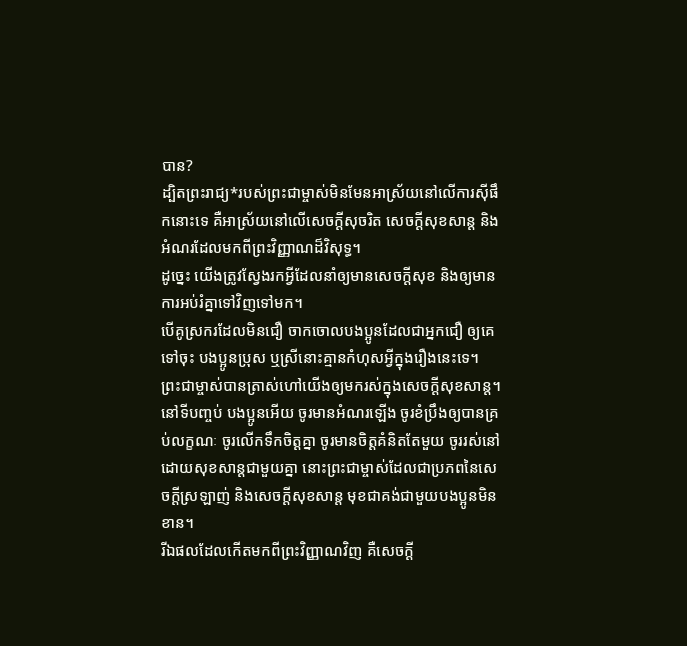បាន?
ដ្បិតព្រះរាជ្យ*របស់ព្រះជាម្ចាស់មិនមែនអាស្រ័យនៅលើការស៊ីផឹកនោះទេ គឺអាស្រ័យនៅលើសេចក្ដីសុចរិត សេចក្ដីសុខសាន្ត និងអំណរដែលមកពីព្រះវិញ្ញាណដ៏វិសុទ្ធ។
ដូច្នេះ យើងត្រូវស្វែងរកអ្វីដែលនាំឲ្យមានសេចក្ដីសុខ និងឲ្យមានការអប់រំគ្នាទៅវិញទៅមក។
បើគូស្រករដែលមិនជឿ ចាកចោលបងប្អូនដែលជាអ្នកជឿ ឲ្យគេទៅចុះ បងប្អូនប្រុស ឬស្រីនោះគ្មានកំហុសអ្វីក្នុងរឿងនេះទេ។ ព្រះជាម្ចាស់បានត្រាស់ហៅយើងឲ្យមករស់ក្នុងសេចក្ដីសុខសាន្ត។
នៅទីបញ្ចប់ បងប្អូនអើយ ចូរមានអំណរឡើង ចូរខំប្រឹងឲ្យបានគ្រប់លក្ខណៈ ចូរលើកទឹកចិត្តគ្នា ចូរមានចិត្តគំនិតតែមួយ ចូររស់នៅដោយសុខសាន្តជាមួយគ្នា នោះព្រះជាម្ចាស់ដែលជាប្រភពនៃសេចក្ដីស្រឡាញ់ និងសេចក្ដីសុខសាន្ត មុខជាគង់ជាមួយបងប្អូនមិនខាន។
រីឯផលដែលកើតមកពីព្រះវិញ្ញាណវិញ គឺសេចក្ដី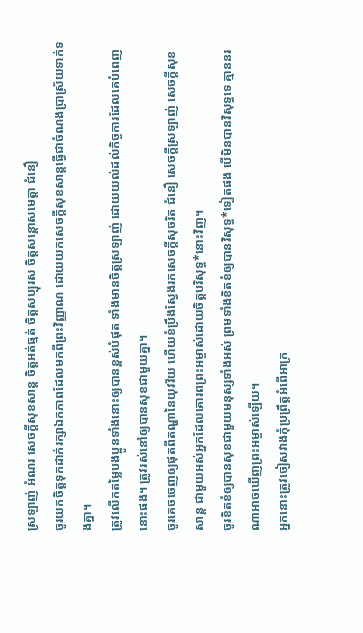ស្រឡាញ់ អំណរ សេចក្ដីសុខសាន្ត ចិត្តអត់ធ្មត់ ចិត្តសប្បុរស ចិត្តសន្ដោសមេត្តា ជំនឿ
ចូរយកចិត្តទុកដាក់រក្សាឯកភាពដែលមកពីព្រះវិញ្ញាណ ដោយយកសេចក្ដីសុខសាន្តធ្វើជាចំណងប្រាស្រ័យទាក់ទងគ្នា។
ត្រូវលើកតម្លៃបងប្អូនទាំងនោះឲ្យបានខ្ពស់បំផុត ទាំងមានចិត្តស្រឡាញ់ ដោយយល់ដល់កិច្ចការដែលគេបំពេញនោះផង។ ត្រូវរស់នៅឲ្យបានសុខជាមួយគ្នា។
ចូរគេចចេញឲ្យផុតពីតណ្ហានៃយុវវ័យ ហើយខំប្រឹងស្វែងរកសេចក្ដីសុចរិត ជំនឿ សេចក្ដីស្រឡាញ់ សេចក្ដីសុខសាន្ត ជាមួយអស់អ្នកដែលគោរពព្រះអម្ចាស់ដោយចិត្តបរិសុទ្ធ*នោះវិញ។
ចូរខិតខំឲ្យបានសុខជាមួយមនុស្សទាំងអស់ ព្រមទាំងខិតខំឲ្យបានវិសុទ្ធ*ទៀតផង បើមិនបានវិសុទ្ធទេ គ្មាននរណាអាចឃើញព្រះអម្ចាស់ឡើយ។
អ្នកនោះត្រូវចៀសវាងកុំប្រព្រឹត្តអំពើអាក្រ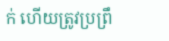ក់ ហើយត្រូវប្រព្រឹ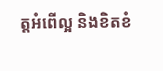ត្តអំពើល្អ និងខិតខំ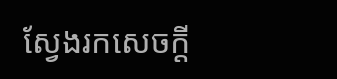ស្វែងរកសេចក្ដី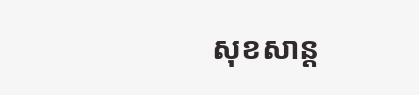សុខសាន្ត